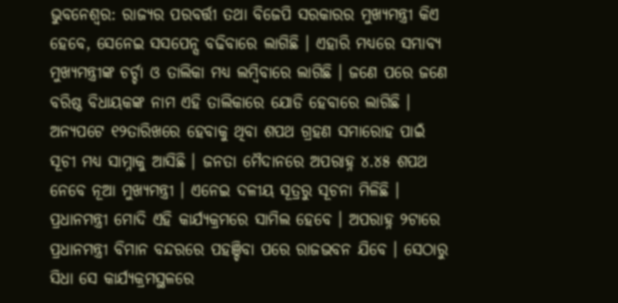ଭୁବନେଶ୍ବର: ରାଜ୍ୟର ପରବର୍ତ୍ତୀ ତଥା ବିଜେପି ସରକାରର ମୁଖ୍ୟମନ୍ତ୍ରୀ କିଏ ହେବେ, ସେନେଇ ସସପେନ୍ସ ବଢିବାରେ ଲାଗିଛି । ଏହାରି ମଧ୍ୟରେ ସମ୍ଭାବ୍ୟ ମୁଖ୍ୟମନ୍ତ୍ରୀଙ୍କ ଚର୍ଚ୍ଚା ଓ ତାଲିକା ମଧ୍ୟ ଲମ୍ବିବାରେ ଲାଗିଛି । ଜଣେ ପରେ ଜଣେ ବରିଷ୍ଠ ବିଧାୟକଙ୍କ ନାମ ଏହି ତାଲିକାରେ ଯୋଡି ହେବାରେ ଲାଗିଛି । ଅନ୍ୟପଟେ ୧୨ତାରିଖରେ ହେବାକୁ ଥିବା ଶପଥ ଗ୍ରହଣ ସମାରୋହ ପାଇଁ ସୂଚୀ ମଧ୍ୟ ସାମ୍ନାକୁ ଆସିଛି । ଜନତା ମୈଦାନରେ ଅପରାହ୍ନ ୪.୪୫ ଶପଥ ନେବେ ନୂଆ ମୁଖ୍ୟମନ୍ତ୍ରୀ । ଏନେଇ ଦଳୀୟ ସୂତ୍ରରୁ ସୂଚନା ମିଳିଛି । ପ୍ରଧାନମନ୍ତ୍ରୀ ମୋଦି ଏହି କାର୍ଯ୍ୟକ୍ରମରେ ସାମିଲ ହେବେ । ଅପରାହ୍ନ ୨ଟାରେ ପ୍ରଧାନମନ୍ତ୍ରୀ ବିମାନ ବନ୍ଦରରେ ପହଞ୍ଚିବା ପରେ ରାଜଭବନ ଯିବେ । ସେଠାରୁ ସିଧା ସେ କାର୍ଯ୍ୟକ୍ରମସ୍ଥଳରେ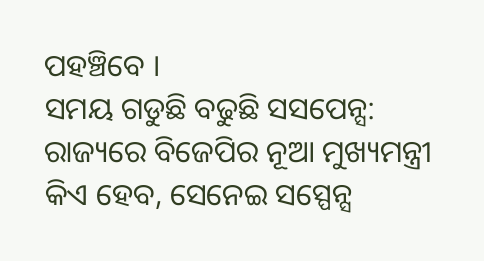ପହଞ୍ଚିବେ ।
ସମୟ ଗଡୁଛି ବଢୁଛି ସସପେନ୍ସ: ରାଜ୍ୟରେ ବିଜେପିର ନୂଆ ମୁଖ୍ୟମନ୍ତ୍ରୀ କିଏ ହେବ, ସେନେଇ ସସ୍ପେନ୍ସ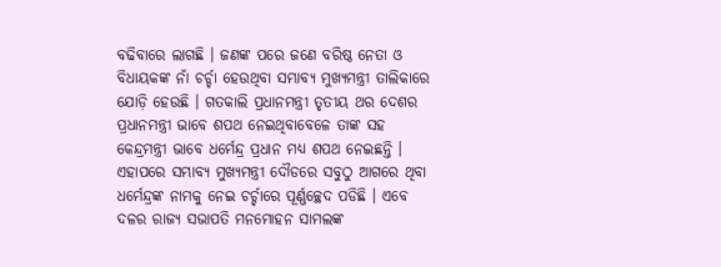ବଢିବାରେ ଲାଗଛି । ଜଣଙ୍କ ପରେ ଜଣେ ବରିଷ୍ଠ ନେତା ଓ ବିଧାୟକଙ୍କ ନାଁ ଚର୍ଚ୍ଚା ହେଉଥିବା ସମ୍ଭାବ୍ୟ ମୁଖ୍ୟମନ୍ତ୍ରୀ ତାଲିକାରେ ଯୋଡ଼ି ହେଉଛି । ଗତକାଲି ପ୍ରଧାନମନ୍ତ୍ରୀ ତୃତୀୟ ଥର ଦେଶର ପ୍ରଧାନମନ୍ତ୍ରୀ ଭାବେ ଶପଥ ନେଇଥିବାବେଳେ ତାଙ୍କ ସହ କେନ୍ଦ୍ରମନ୍ତ୍ରୀ ଭାବେ ଧର୍ମେନ୍ଦ୍ର ପ୍ରଧାନ ମଧ୍ୟ ଶପଥ ନେଇଛନ୍ତି । ଏହାପରେ ସମ୍ଭାବ୍ୟ ମୁଖ୍ୟମନ୍ତ୍ରୀ ଦୌଡରେ ସବୁଠୁ ଆଗରେ ଥିବା ଧର୍ମେନ୍ଦ୍ରଙ୍କ ନାମକୁ ନେଇ ଚର୍ଚ୍ଚାରେ ପୂର୍ଣ୍ଣଚ୍ଛେଦ ପଡିଛି । ଏବେ ଦଳର ରାଜ୍ୟ ସଭାପତି ମନମୋହନ ସାମଲଙ୍କ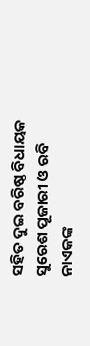ସହିତ ଦୁଇ ବରିଷ୍ଠ ବିଧାୟକ ସୁରେଶ ପୂଜାରୀ ଓ ରବି ନାଏକଙ୍କ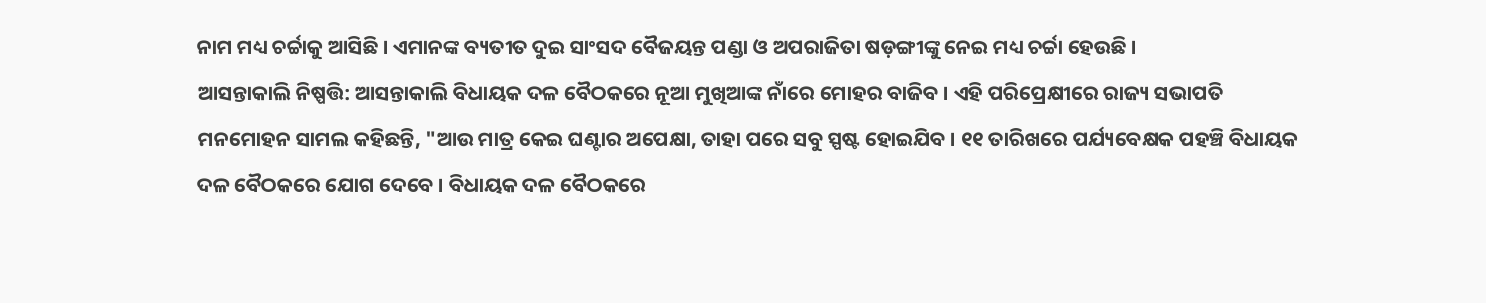ନାମ ମଧ୍ୟ ଚର୍ଚ୍ଚାକୁ ଆସିଛି । ଏମାନଙ୍କ ବ୍ୟତୀତ ଦୁଇ ସାଂସଦ ବୈଜୟନ୍ତ ପଣ୍ଡା ଓ ଅପରାଜିତା ଷଡ଼ଙ୍ଗୀଙ୍କୁ ନେଇ ମଧ୍ୟ ଚର୍ଚ୍ଚା ହେଉଛି ।
ଆସନ୍ତାକାଲି ନିଷ୍ପତ୍ତି: ଆସନ୍ତାକାଲି ବିଧାୟକ ଦଳ ବୈଠକରେ ନୂଆ ମୁଖିଆଙ୍କ ନାଁରେ ମୋହର ବାଜିବ । ଏହି ପରିପ୍ରେକ୍ଷୀରେ ରାଜ୍ୟ ସଭାପତି ମନମୋହନ ସାମଲ କହିଛନ୍ତି, "ଆଉ ମାତ୍ର କେଇ ଘଣ୍ଟାର ଅପେକ୍ଷା, ତାହା ପରେ ସବୁ ସ୍ପଷ୍ଟ ହୋଇଯିବ । ୧୧ ତାରିଖରେ ପର୍ଯ୍ୟବେକ୍ଷକ ପହଞ୍ଚି ବିଧାୟକ ଦଳ ବୈଠକରେ ଯୋଗ ଦେବେ । ବିଧାୟକ ଦଳ ବୈଠକରେ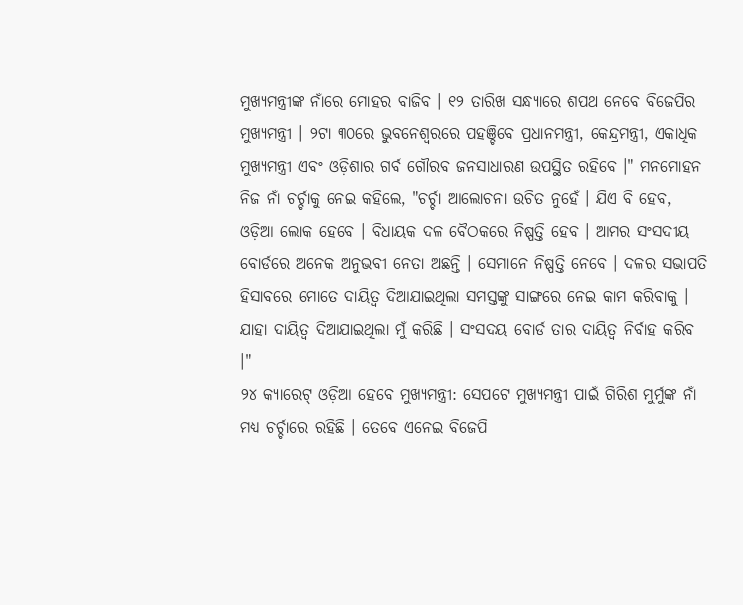ମୁଖ୍ୟମନ୍ତ୍ରୀଙ୍କ ନାଁରେ ମୋହର ବାଜିବ । ୧୨ ତାରିଖ ସନ୍ଧ୍ୟାରେ ଶପଥ ନେବେ ବିଜେପିର ମୁଖ୍ୟମନ୍ତ୍ରୀ । ୨ଟା ୩୦ରେ ଭୁବନେଶ୍ବରରେ ପହଞ୍ଚିବେ ପ୍ରଧାନମନ୍ତ୍ରୀ, କେନ୍ଦ୍ରମନ୍ତ୍ରୀ, ଏକାଧିକ ମୁଖ୍ୟମନ୍ତ୍ରୀ ଏବଂ ଓଡ଼ିଶାର ଗର୍ବ ଗୌରବ ଜନସାଧାରଣ ଉପସ୍ଥିତ ରହିବେ ।" ମନମୋହନ ନିଜ ନାଁ ଚର୍ଚ୍ଚାକୁ ନେଇ କହିଲେ, "ଚର୍ଚ୍ଚା ଆଲୋଚନା ଉଚିତ ନୁହେଁ । ଯିଏ ବି ହେବ, ଓଡ଼ିଆ ଲୋକ ହେବେ । ବିଧାୟକ ଦଳ ବୈଠକରେ ନିଷ୍ପତ୍ତି ହେବ । ଆମର ସଂସଦୀୟ ବୋର୍ଡରେ ଅନେକ ଅନୁଭବୀ ନେତା ଅଛନ୍ତି । ସେମାନେ ନିଷ୍ପତ୍ତି ନେବେ । ଦଳର ସଭାପତି ହିସାବରେ ମୋତେ ଦାୟିତ୍ବ ଦିଆଯାଇଥିଲା ସମସ୍ତଙ୍କୁ ସାଙ୍ଗରେ ନେଇ କାମ କରିବାକୁ । ଯାହା ଦାୟିତ୍ବ ଦିଆଯାଇଥିଲା ମୁଁ କରିଛି । ସଂସଦୟ ବୋର୍ଡ ତାର ଦାୟିତ୍ବ ନିର୍ବାହ କରିବ ।"
୨୪ କ୍ୟାରେଟ୍ ଓଡ଼ିଆ ହେବେ ମୁଖ୍ୟମନ୍ତ୍ରୀ: ସେପଟେ ମୁଖ୍ୟମନ୍ତ୍ରୀ ପାଇଁ ଗିରିଶ ମୁର୍ମୁଙ୍କ ନାଁ ମଧ୍ୟ ଚର୍ଚ୍ଚାରେ ରହିଛି । ତେବେ ଏନେଇ ବିଜେପି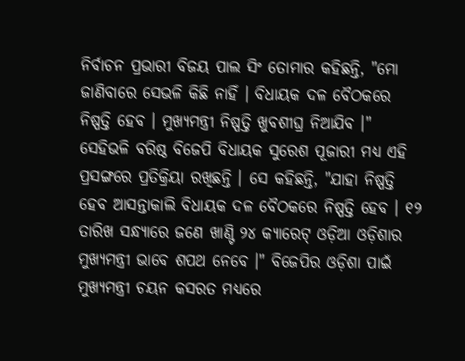ନିର୍ବାଚନ ପ୍ରଭାରୀ ବିଜୟ ପାଲ ସିଂ ତୋମାର କହିଛନ୍ତି, "ମୋ ଜାଣିବାରେ ସେଭଳି କିଛି ନାହିଁ । ବିଧାୟକ ଦଳ ବୈଠକରେ ନିଷ୍ପତ୍ତି ହେବ । ମୁଖ୍ୟମନ୍ତ୍ରୀ ନିଷ୍ପତ୍ତି ଖୁବଶୀଘ୍ର ନିଆଯିବ ।" ସେହିଭଳି ବରିଷ୍ଠ ବିଜେପି ବିଧାୟକ ସୁରେଶ ପୂଜାରୀ ମଧ୍ୟ ଏହି ପ୍ରସଙ୍ଗରେ ପ୍ରତିକ୍ରିୟା ରଖିଛନ୍ତି । ସେ କହିଛନ୍ତି, "ଯାହା ନିଷ୍ପତ୍ତି ହେବ ଆସନ୍ତାକାଲି ବିଧାୟକ ଦଳ ବୈଠକରେ ନିଷ୍ପତ୍ତି ହେବ । ୧୨ ତାରିଖ ସନ୍ଧ୍ୟାରେ ଜଣେ ଖାଣ୍ଟି ୨୪ କ୍ୟାରେଟ୍ ଓଡ଼ିଆ ଓଡ଼ିଶାର ମୁଖ୍ୟମନ୍ତ୍ରୀ ଭାବେ ଶପଥ ନେବେ ।" ବିଜେପିର ଓଡ଼ିଶା ପାଇଁ ମୁଖ୍ୟମନ୍ତ୍ରୀ ଚୟନ କସରତ ମଧ୍ୟରେ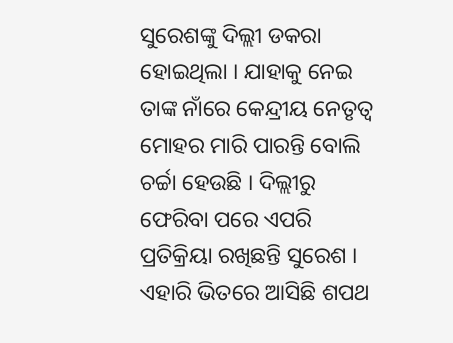ସୁରେଶଙ୍କୁ ଦିଲ୍ଲୀ ଡକରା ହୋଇଥିଲା । ଯାହାକୁ ନେଇ ତାଙ୍କ ନାଁରେ କେନ୍ଦ୍ରୀୟ ନେତୃତ୍ବ ମୋହର ମାରି ପାରନ୍ତି ବୋଲି ଚର୍ଚ୍ଚା ହେଉଛି । ଦିଲ୍ଲୀରୁ ଫେରିବା ପରେ ଏପରି ପ୍ରତିକ୍ରିୟା ରଖିଛନ୍ତି ସୁରେଶ ।
ଏହାରି ଭିତରେ ଆସିଛି ଶପଥ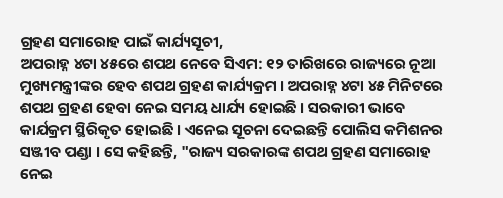ଗ୍ରହଣ ସମାରୋହ ପାଇଁ କାର୍ଯ୍ୟସୂଚୀ,
ଅପରାହ୍ନ ୪ଟା ୪୫ରେ ଶପଥ ନେବେ ସିଏମ: ୧୨ ତାରିଖରେ ରାଜ୍ୟରେ ନୂଆ ମୁଖ୍ୟମନ୍ତ୍ରୀଙ୍କର ହେବ ଶପଥ ଗ୍ରହଣ କାର୍ଯ୍ୟକ୍ରମ । ଅପରାହ୍ନ ୪ଟା ୪୫ ମିନିଟରେ ଶପଥ ଗ୍ରହଣ ହେବା ନେଇ ସମୟ ଧାର୍ଯ୍ୟ ହୋଇଛି । ସରକାରୀ ଭାବେ କାର୍ଯକ୍ରମ ସ୍ଥିରିକୃତ ହୋଇଛି । ଏନେଇ ସୂଚନା ଦେଇଛନ୍ତି ପୋଲିସ କମିଶନର ସଞ୍ଜୀବ ପଣ୍ଡା । ସେ କହିଛନ୍ତି, "ରାଜ୍ୟ ସରକାରଙ୍କ ଶପଥ ଗ୍ରହଣ ସମାରୋହ ନେଇ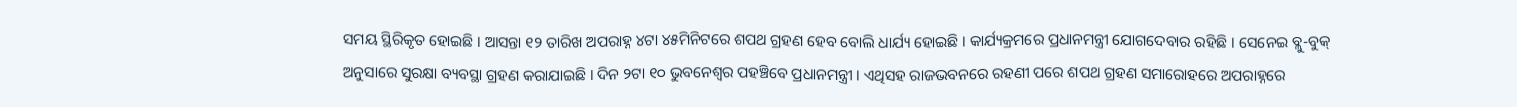ସମୟ ସ୍ଥିରିକୃତ ହୋଇଛି । ଆସନ୍ତା ୧୨ ତାରିଖ ଅପରାହ୍ନ ୪ଟା ୪୫ମିନିଟରେ ଶପଥ ଗ୍ରହଣ ହେବ ବୋଲି ଧାର୍ଯ୍ୟ ହୋଇଛି । କାର୍ଯ୍ୟକ୍ରମରେ ପ୍ରଧାନମନ୍ତ୍ରୀ ଯୋଗଦେବାର ରହିଛି । ସେନେଇ ବ୍ଲୁ-ବୁକ୍ ଅନୁସାରେ ସୁରକ୍ଷା ବ୍ୟବସ୍ଥା ଗ୍ରହଣ କରାଯାଇଛି । ଦିନ ୨ଟା ୧୦ ଭୁବନେଶ୍ବର ପହଞ୍ଚିବେ ପ୍ରଧାନମନ୍ତ୍ରୀ । ଏଥିସହ ରାଜଭବନରେ ରହଣୀ ପରେ ଶପଥ ଗ୍ରହଣ ସମାରୋହରେ ଅପରାହ୍ନରେ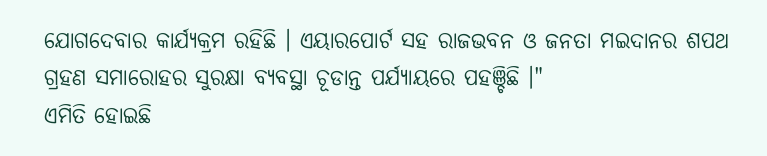ଯୋଗଦେବାର କାର୍ଯ୍ୟକ୍ରମ ରହିଛି । ଏୟାରପୋର୍ଟ ସହ ରାଜଭବନ ଓ ଜନତା ମଇଦାନର ଶପଥ ଗ୍ରହଣ ସମାରୋହର ସୁରକ୍ଷା ବ୍ୟବସ୍ଥା ଚୂଡାନ୍ତ ପର୍ଯ୍ୟାୟରେ ପହଞ୍ଚିଛି ।"
ଏମିତି ହୋଇଛି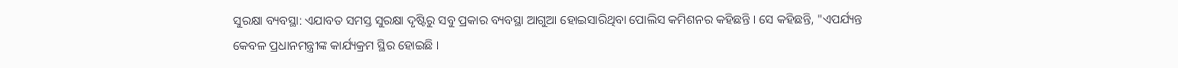ସୁରକ୍ଷା ବ୍ୟବସ୍ଥା: ଏଯାବତ ସମସ୍ତ ସୁରକ୍ଷା ଦୃଷ୍ଟିରୁ ସବୁ ପ୍ରକାର ବ୍ୟବସ୍ଥା ଆଗୁଆ ହୋଇସାରିଥିବା ପୋଲିସ କମିଶନର କହିଛନ୍ତି । ସେ କହିଛନ୍ତି, "ଏପର୍ଯ୍ୟନ୍ତ କେବଳ ପ୍ରଧାନମନ୍ତ୍ରୀଙ୍କ କାର୍ଯ୍ୟକ୍ରମ ସ୍ଥିର ହୋଇଛି ।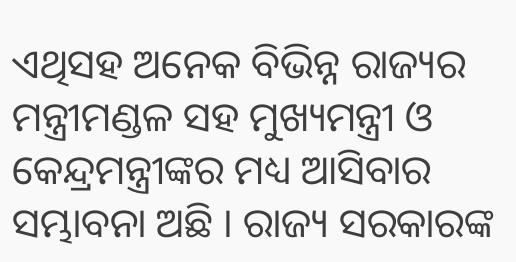ଏଥିସହ ଅନେକ ବିଭିନ୍ନ ରାଜ୍ୟର ମନ୍ତ୍ରୀମଣ୍ଡଳ ସହ ମୁଖ୍ୟମନ୍ତ୍ରୀ ଓ କେନ୍ଦ୍ରମନ୍ତ୍ରୀଙ୍କର ମଧ୍ୟ ଆସିବାର ସମ୍ଭାବନା ଅଛି । ରାଜ୍ୟ ସରକାରଙ୍କ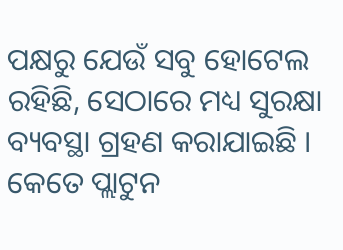ପକ୍ଷରୁ ଯେଉଁ ସବୁ ହୋଟେଲ ରହିଛି, ସେଠାରେ ମଧ୍ୟ ସୁରକ୍ଷା ବ୍ୟବସ୍ଥା ଗ୍ରହଣ କରାଯାଇଛି । କେତେ ପ୍ଲାଟୁନ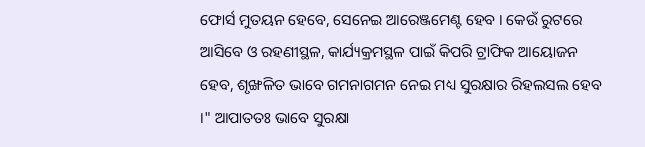ଫୋର୍ସ ମୁତୟନ ହେବେ, ସେନେଇ ଆରେଞ୍ଜମେଣ୍ଟ ହେବ । କେଉଁ ରୁଟରେ ଆସିବେ ଓ ରହଣୀସ୍ଥଳ, କାର୍ଯ୍ୟକ୍ରମସ୍ଥଳ ପାଇଁ କିପରି ଟ୍ରାଫିକ ଆୟୋଜନ ହେବ, ଶୃଙ୍ଖଳିତ ଭାବେ ଗମନାଗମନ ନେଇ ମଧ୍ୟ ସୁରକ୍ଷାର ରିହଲସଲ ହେବ ।" ଆପାତତଃ ଭାବେ ସୁରକ୍ଷା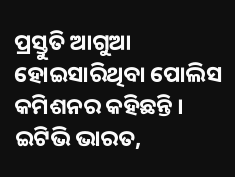ପ୍ରସ୍ତୁତି ଆଗୁଆ ହୋଇସାରିଥିବା ପୋଲିସ କମିଶନର କହିଛନ୍ତି ।
ଇଟିଭି ଭାରତ,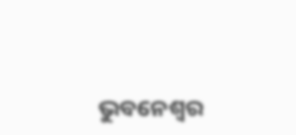ଭୁବନେଶ୍ବର